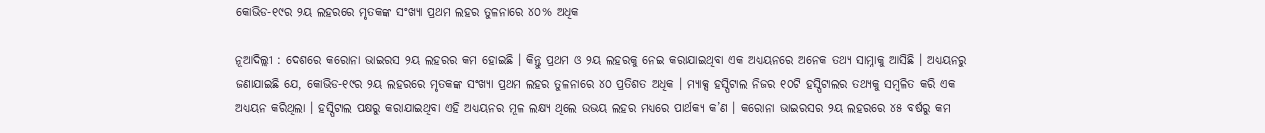କୋଭିଡ-୧୯ର ୨ୟ ଲହରରେ ମୃତକଙ୍କ ସଂଖ୍ୟା ପ୍ରଥମ ଲହର ତୁଳନାରେ ୪୦% ଅଧିକ

ନୂଆଦିଲ୍ଲୀ : ଦେଶରେ କରୋନା ଭାଇରସ ୨ୟ ଲହରର କମ ହୋଇଛି । କିନ୍ତୁ ପ୍ରଥମ ଓ ୨ୟ ଲହରକୁ ନେଇ କରାଯାଇଥିବା ଏକ ଅଧ୍ୟୟନରେ ଅନେକ ତଥ୍ୟ ସାମ୍ନାକୁ ଆସିଛି । ଅଧ୍ୟୟନରୁ ଜଣାଯାଇଛି ଯେ, କୋଭିଡ-୧୯ର ୨ୟ ଲହରରେ ମୃତକଙ୍କ ସଂଖ୍ୟା ପ୍ରଥମ ଲହର ତୁଳନାରେ ୪୦ ପ୍ରତିଶତ ଅଧିକ । ମ୍ୟାକ୍ସ ହସ୍ପିଟାଲ ନିଜର ୧୦ଟି ହସ୍ପିଟାଲର ତଥ୍ୟକୁ ସମ୍ବଳିତ କରି ଏକ ଅଧ୍ୟୟନ କରିଥିଲା । ହସ୍ପିଟାଲ ପକ୍ଷରୁ କରାଯାଇଥିବା ଏହି ଅଧ୍ୟୟନର ମୂଳ ଲକ୍ଷ୍ୟ ଥିଲେ ଉଭୟ ଲହର ମଧ୍ୟରେ ପାର୍ଥକ୍ୟ କ’ଣ । କରୋନା ଭାଇରସର ୨ୟ ଲହରରେ ୪୫ ବର୍ଷରୁ କମ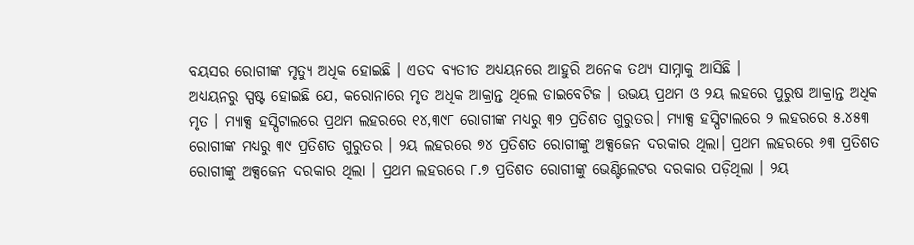ବୟସର ରୋଗୀଙ୍କ ମୃତ୍ୟୁ ଅଧିକ ହୋଇଛି । ଏତଦ ବ୍ୟତୀତ ଅଧ୍ୟୟନରେ ଆହୁରି ଅନେକ ତଥ୍ୟ ସାମ୍ନାକୁ ଆସିଛି ।
ଅଧ୍ୟୟନରୁ ସ୍ପଷ୍ଟ ହୋଇଛି ଯେ, କରୋନାରେ ମୃତ ଅଧିକ ଆକ୍ରାନ୍ତ ଥିଲେ ଡାଇବେଟିଜ । ଉଭୟ ପ୍ରଥମ ଓ ୨ୟ ଲହରେ ପୁରୁଷ ଆକ୍ରାନ୍ତ ଅଧିକ ମୃତ । ମ୍ୟାକ୍ସ ହସ୍ପିଟାଲରେ ପ୍ରଥମ ଲହରରେ ୧୪,୩୯୮ ରୋଗୀଙ୍କ ମଧ୍ୟରୁ ୩୨ ପ୍ରତିଶତ ଗୁରୁତର। ମ୍ୟାକ୍ସ ହସ୍ପିଟାଲରେ ୨ ଲହରରେ ୫.୪୫୩ ରୋଗୀଙ୍କ ମଧ୍ୟରୁ ୩୯ ପ୍ରତିଶତ ଗୁରୁତର । ୨ୟ ଲହରରେ ୭୪ ପ୍ରତିଶତ ରୋଗୀଙ୍କୁ ଅକ୍ସଜେନ ଦରକାର ଥିଲା। ପ୍ରଥମ ଲହରରେ ୬୩ ପ୍ରତିଶତ ରୋଗୀଙ୍କୁ ଅକ୍ସଜେନ ଦରକାର ଥିଲା । ପ୍ରଥମ ଲହରରେ ୮.୭ ପ୍ରତିଶତ ରୋଗୀଙ୍କୁ ଭେଣ୍ଟିଲେଟର ଦରକାର ପଡ଼ିଥିଲା । ୨ୟ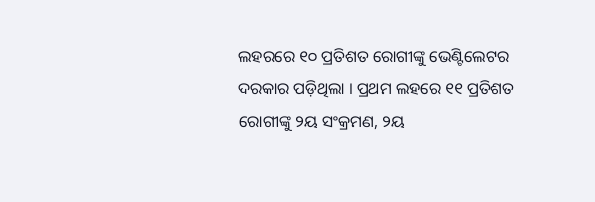ଲହରରେ ୧୦ ପ୍ରତିଶତ ରୋଗୀଙ୍କୁ ଭେଣ୍ଟିଲେଟର ଦରକାର ପଡ଼ିଥିଲା । ପ୍ରଥମ ଲହରେ ୧୧ ପ୍ରତିଶତ ରୋଗୀଙ୍କୁ ୨ୟ ସଂକ୍ରମଣ, ୨ୟ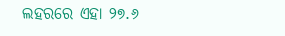ଲହରରେ ଏହା ୨୭.୬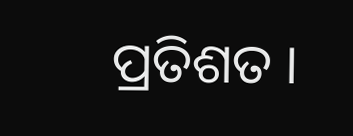ପ୍ରତିଶତ ।